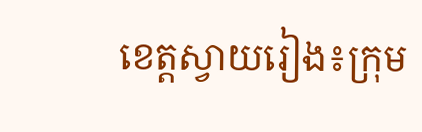ខេត្តស្វាយរៀង៖ក្រុម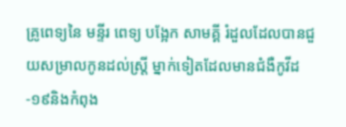គ្រូពេទ្យនៃ មន្ទីរ ពេទ្យ បង្អែក សាមគ្គី រំដួលដែលបានជួយសម្រាលកូនដល់ស្ត្រី ម្នាក់ទៀតដែលមានជំងឺកូវីដ-១៩និងកំពុង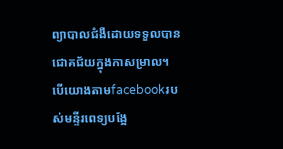ព្យាបាលជំងឺដោយទទួលបានជោគជ័យក្នុងកាសម្រាល។
បើយោងតាមfacebookរបស់មន្ទីរពេទ្យបង្អែ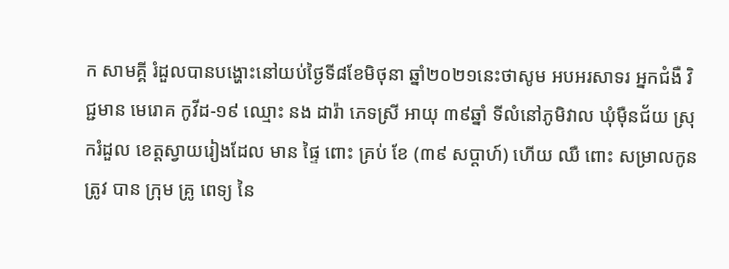ក សាមគ្គី រំដួលបានបង្ហោះនៅយប់ថ្ងៃទី៨ខែមិថុនា ឆ្នាំ២០២១នេះថាសូម អបអរសាទរ អ្នកជំងឺ វិជ្ជមាន មេរោគ កូវីដ-១៩ ឈ្មោះ នង ដារ៉ា ភេទស្រី អាយុ ៣៩ឆ្នាំ ទីលំនៅភូមិវាល ឃុំម៉ឺនជ័យ ស្រុករំដួល ខេត្តស្វាយរៀងដែល មាន ផ្ទៃ ពោះ គ្រប់ ខែ (៣៩ សប្តាហ៍) ហើយ ឈឺ ពោះ សម្រាលកូន ត្រូវ បាន ក្រុម គ្រូ ពេទ្យ នៃ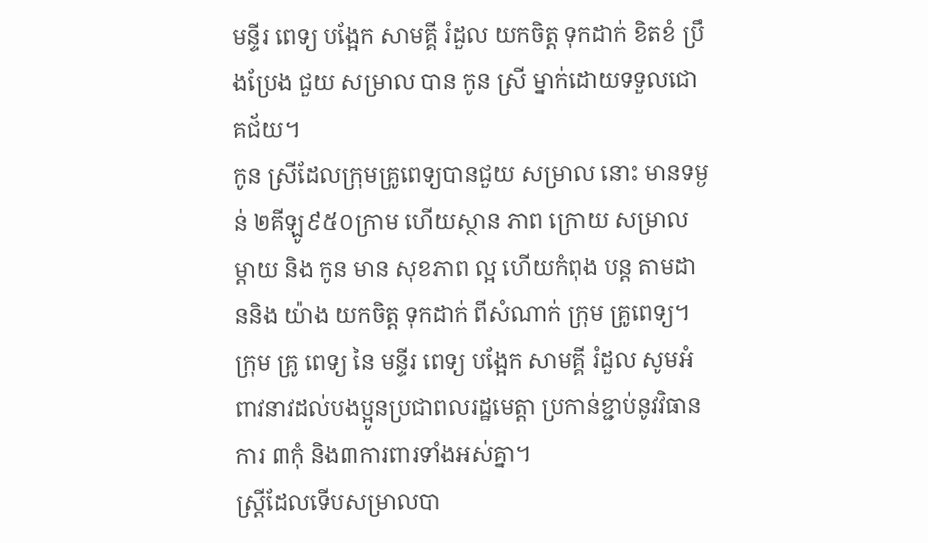មន្ទីរ ពេទ្យ បង្អែក សាមគ្គី រំដួល យកចិត្ត ទុកដាក់ ខិតខំ ប្រឹងប្រែង ជួយ សម្រាល បាន កូន ស្រី ម្នាក់ដោយទទួលជោគជ័យ។
កូន ស្រីដែលក្រុមគ្រូពេទ្យបានជួយ សម្រាល នោះ មានទម្ងន់ ២គីឡូ៩៥០ក្រាម ហើយស្ថាន ភាព ក្រោយ សម្រាល ម្តាយ និង កូន មាន សុខភាព ល្អ ហើយកំពុង បន្ត តាមដាននិង យ៉ាង យកចិត្ត ទុកដាក់ ពីសំណាក់ ក្រុម គ្រូពេទ្យ។
ក្រុម គ្រូ ពេទ្យ នៃ មន្ទីរ ពេទ្យ បង្អែក សាមគ្គី រំដួល សូមអំពាវនាវដល់បងប្អូនប្រជាពលរដ្ឋមេត្តា ប្រកាន់ខ្ជាប់នូវវិធានការ ៣កុំ និង៣ការពារទាំងអស់គ្នា។
ស្ត្រីដែលទើបសម្រាលបា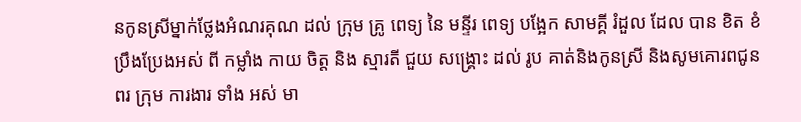នកូនស្រីម្នាក់ថ្លែងអំណរគុណ ដល់ ក្រុម គ្រូ ពេទ្យ នៃ មន្ទីរ ពេទ្យ បង្អែក សាមគ្គី រំដួល ដែល បាន ខិត ខំ ប្រឹងប្រែងអស់ ពី កម្លាំង កាយ ចិត្ត និង ស្មារតី ជួយ សង្គ្រោះ ដល់ រូប គាត់និងកូនស្រី និងសូមគោរពជូនពរ ក្រុម ការងារ ទាំង អស់ មា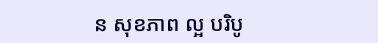ន សុខភាព ល្អ បរិបូ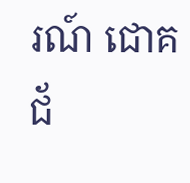រណ៍ ជោគ ជ័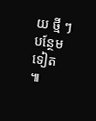យ ថ្មី ៗ បន្ថែម ទៀត ៕